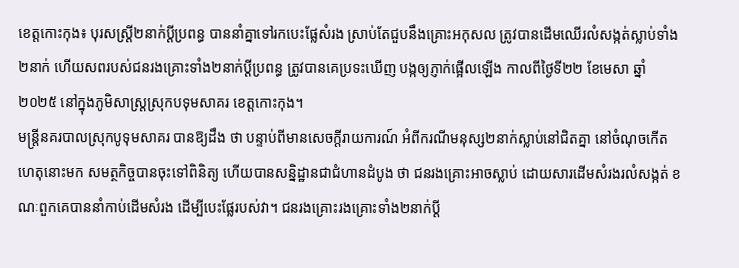ខេត្តកោះកុង៖ បុរសស្រ្ដី២នាក់ប្ដីប្រពន្ធ បាននាំគ្នាទៅរកបេះផ្លែសំរង ស្រាប់តែជួបនឹងគ្រោះអកុសល ត្រូវបានដើមឈើរលំសង្កត់ស្លាប់ទាំង២នាក់ ហើយសពរបស់ជនរងគ្រោះទាំង២នាក់ប្ដីប្រពន្ធ ត្រូវបានគេប្រទះឃើញ បង្កឲ្យភ្ញាក់ផ្អើលឡើង កាលពីថ្ងៃទី២២ ខែមេសា ឆ្នាំ២០២៥ នៅក្នុងភូមិសាស្រ្ដស្រុកបទុមសាគរ ខេត្តកោះកុង។
មន្រ្ដីនគរបាលស្រុកបូទុមសាគរ បានឱ្យដឹង ថា បន្ទាប់ពីមានសេចក្ដីរាយការណ៍ អំពីករណីមនុស្ស២នាក់ស្លាប់នៅជិតគ្នា នៅចំណុចកើតហេតុនោះមក សមត្ថកិច្ចបានចុះទៅពិនិត្យ ហើយបានសន្និដ្ឋានជាជំហានដំបូង ថា ជនរងគ្រោះអាចស្លាប់ ដោយសារដើមសំរងរលំសង្កត់ ខណៈពួកគេបាននាំកាប់ដើមសំរង ដើម្បីបេះផ្លែរបស់វា។ ជនរងគ្រោះរងគ្រោះទាំង២នាក់ប្ដី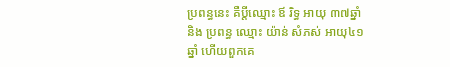ប្រពន្ធនេះ គឺប្តីឈ្មោះ ឪ រិទ្ធ អាយុ ៣៧ឆ្នាំ និង ប្រពន្ធ ឈ្មោះ យ៉ាន់ សំភស់ អាយុ៤១ឆ្នាំ ហើយពួកគេ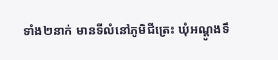ទាំង២នាក់ មានទីលំនៅភូមិជីត្រេះ ឃុំអណ្ដូងទឹ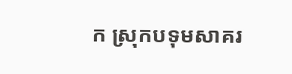ក ស្រុកបទុមសាគរ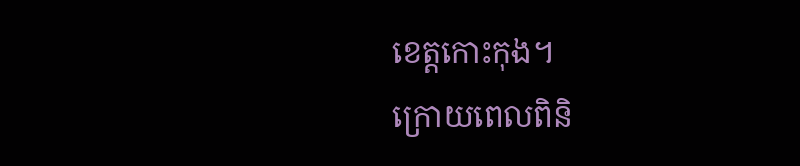ខេត្តកោះកុង។
ក្រោយពេលពិនិ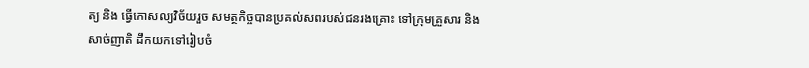ត្យ និង ធ្វើកោសល្យវិច័យរួច សមត្ថកិច្ចបានប្រគល់សពរបស់ជនរងគ្រោះ ទៅក្រុមគ្រួសារ និងសាច់ញាតិ ដឹកយកទៅរៀបចំ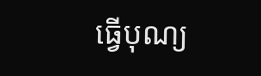ធ្វើបុណ្យ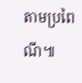តាមប្រពៃណី៕